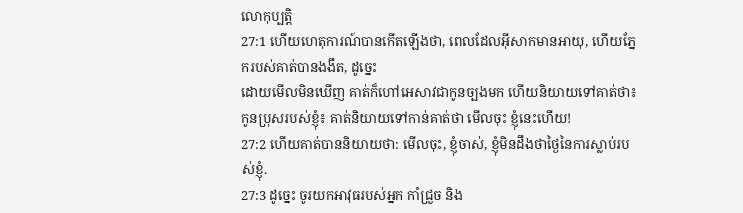លោកុប្បត្តិ
27:1 ហើយហេតុការណ៍បានកើតឡើងថា, ពេលដែលអ៊ីសាកមានអាយុ, ហើយភ្នែករបស់គាត់បានងងឹត, ដូច្នេះ
ដោយមើលមិនឃើញ គាត់ក៏ហៅអេសាវជាកូនច្បងមក ហើយនិយាយទៅគាត់ថា៖
កូនប្រុសរបស់ខ្ញុំ៖ គាត់និយាយទៅកាន់គាត់ថា មើលចុះ ខ្ញុំនេះហើយ!
27:2 ហើយគាត់បាននិយាយថា: មើលចុះ, ខ្ញុំចាស់, ខ្ញុំមិនដឹងថាថ្ងៃនៃការស្លាប់របស់ខ្ញុំ.
27:3 ដូច្នេះ ចូរយកអាវុធរបស់អ្នក កាំជ្រួច និង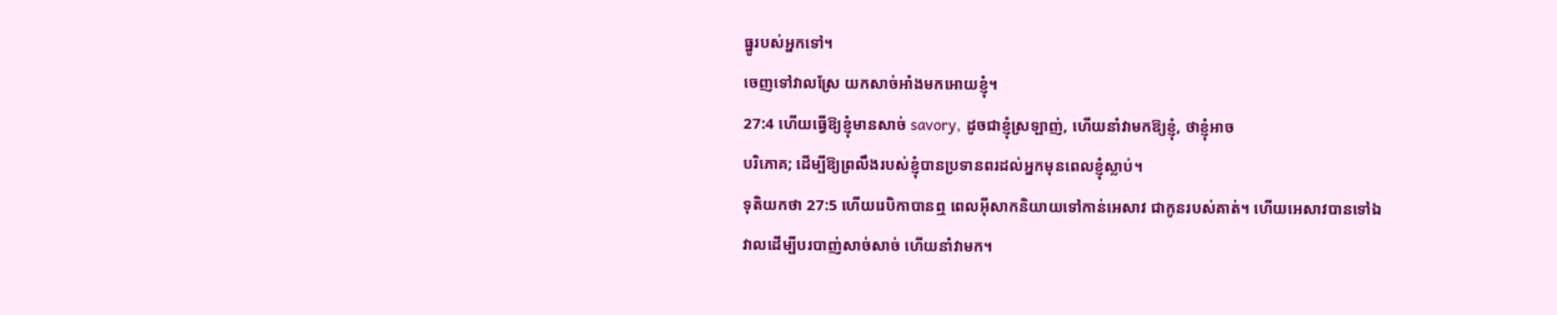ធ្នូរបស់អ្នកទៅ។
ចេញទៅវាលស្រែ យកសាច់អាំងមកអោយខ្ញុំ។
27:4 ហើយធ្វើឱ្យខ្ញុំមានសាច់ savory, ដូចជាខ្ញុំស្រឡាញ់, ហើយនាំវាមកឱ្យខ្ញុំ, ថាខ្ញុំអាច
បរិភោគ; ដើម្បីឱ្យព្រលឹងរបស់ខ្ញុំបានប្រទានពរដល់អ្នកមុនពេលខ្ញុំស្លាប់។
ទុតិយកថា 27:5 ហើយរេបិកាបានឮ ពេលអ៊ីសាកនិយាយទៅកាន់អេសាវ ជាកូនរបស់គាត់។ ហើយអេសាវបានទៅឯ
វាលដើម្បីបរបាញ់សាច់សាច់ ហើយនាំវាមក។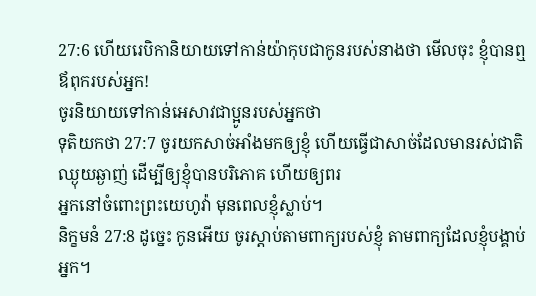27:6 ហើយរេបិកានិយាយទៅកាន់យ៉ាកុបជាកូនរបស់នាងថា មើលចុះ ខ្ញុំបានឮឪពុករបស់អ្នក!
ចូរនិយាយទៅកាន់អេសាវជាប្អូនរបស់អ្នកថា
ទុតិយកថា 27:7 ចូរយកសាច់អាំងមកឲ្យខ្ញុំ ហើយធ្វើជាសាច់ដែលមានរស់ជាតិឈ្ងុយឆ្ងាញ់ ដើម្បីឲ្យខ្ញុំបានបរិភោគ ហើយឲ្យពរ
អ្នកនៅចំពោះព្រះយេហូវ៉ា មុនពេលខ្ញុំស្លាប់។
និក្ខមនំ 27:8 ដូច្នេះ កូនអើយ ចូរស្តាប់តាមពាក្យរបស់ខ្ញុំ តាមពាក្យដែលខ្ញុំបង្គាប់
អ្នក។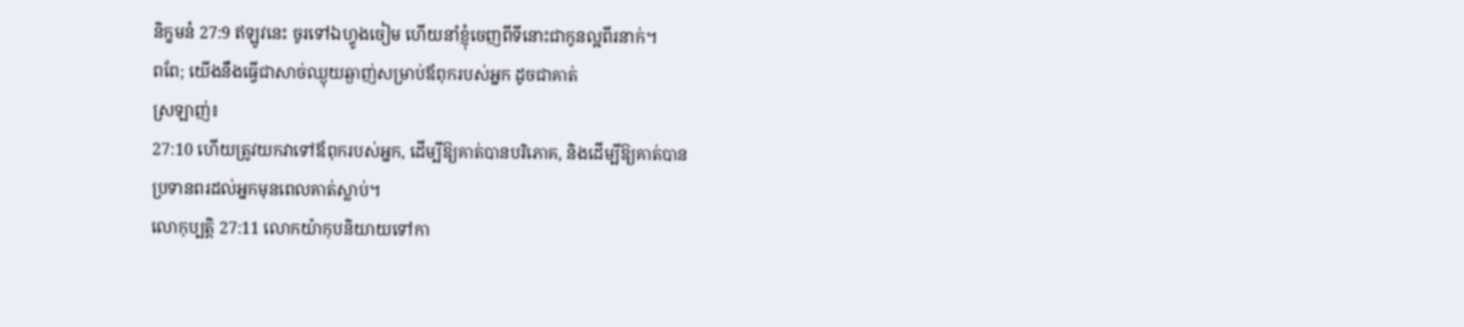និក្ខមនំ 27:9 ឥឡូវនេះ ចូរទៅឯហ្វូងចៀម ហើយនាំខ្ញុំចេញពីទីនោះជាកូនល្អពីរនាក់។
ពពែ; យើងនឹងធ្វើជាសាច់ឈ្ងុយឆ្ងាញ់សម្រាប់ឪពុករបស់អ្នក ដូចជាគាត់
ស្រឡាញ់៖
27:10 ហើយត្រូវយកវាទៅឪពុករបស់អ្នក, ដើម្បីឱ្យគាត់បានបរិភោគ, និងដើម្បីឱ្យគាត់បាន
ប្រទានពរដល់អ្នកមុនពេលគាត់ស្លាប់។
លោកុប្បត្តិ 27:11 លោកយ៉ាកុបនិយាយទៅកា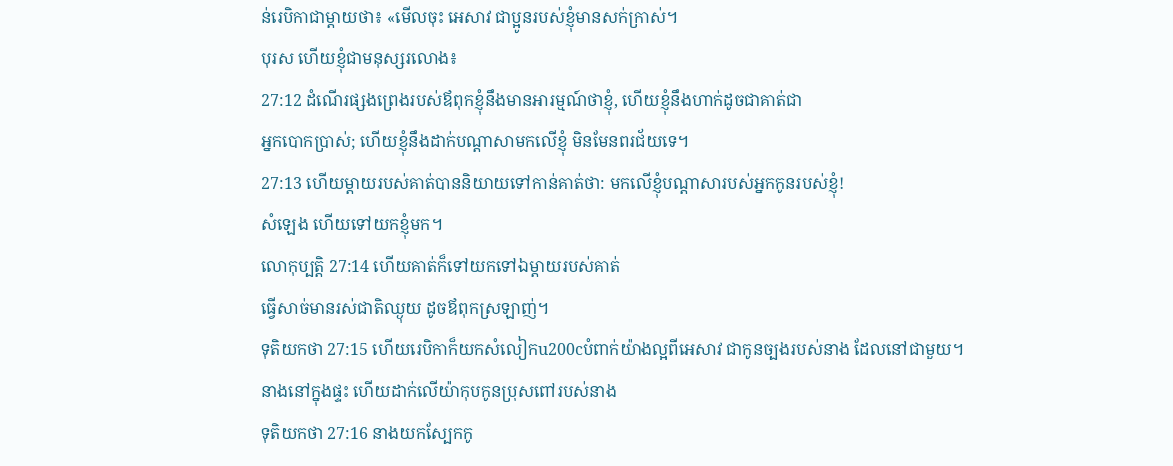ន់រេបិកាជាម្ដាយថា៖ «មើលចុះ អេសាវ ជាប្អូនរបស់ខ្ញុំមានសក់ក្រាស់។
បុរស ហើយខ្ញុំជាមនុស្សរលោង៖
27:12 ដំណើរផ្សងព្រេងរបស់ឪពុកខ្ញុំនឹងមានអារម្មណ៍ថាខ្ញុំ, ហើយខ្ញុំនឹងហាក់ដូចជាគាត់ជា
អ្នកបោកប្រាស់; ហើយខ្ញុំនឹងដាក់បណ្តាសាមកលើខ្ញុំ មិនមែនពរជ័យទេ។
27:13 ហើយម្តាយរបស់គាត់បាននិយាយទៅកាន់គាត់ថា: មកលើខ្ញុំបណ្តាសារបស់អ្នកកូនរបស់ខ្ញុំ!
សំឡេង ហើយទៅយកខ្ញុំមក។
លោកុប្បត្តិ 27:14 ហើយគាត់ក៏ទៅយកទៅឯម្ដាយរបស់គាត់
ធ្វើសាច់មានរស់ជាតិឈ្ងុយ ដូចឪពុកស្រឡាញ់។
ទុតិយកថា 27:15 ហើយរេបិកាក៏យកសំលៀកu200cបំពាក់យ៉ាងល្អពីអេសាវ ជាកូនច្បងរបស់នាង ដែលនៅជាមួយ។
នាងនៅក្នុងផ្ទះ ហើយដាក់លើយ៉ាកុបកូនប្រុសពៅរបស់នាង
ទុតិយកថា 27:16 នាងយកស្បែកកូ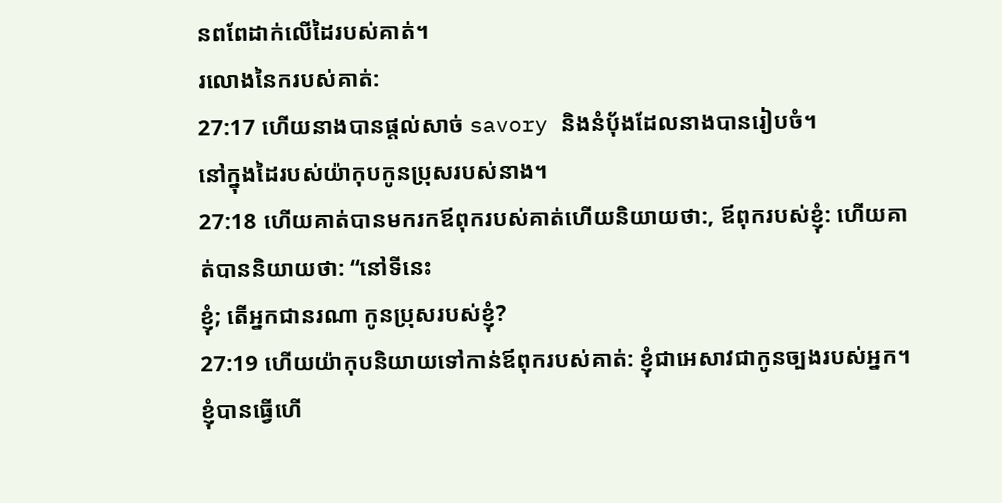នពពែដាក់លើដៃរបស់គាត់។
រលោងនៃករបស់គាត់:
27:17 ហើយនាងបានផ្តល់សាច់ savory និងនំបុ័ងដែលនាងបានរៀបចំ។
នៅក្នុងដៃរបស់យ៉ាកុបកូនប្រុសរបស់នាង។
27:18 ហើយគាត់បានមករកឪពុករបស់គាត់ហើយនិយាយថា:, ឪពុករបស់ខ្ញុំ: ហើយគាត់បាននិយាយថា: “នៅទីនេះ
ខ្ញុំ; តើអ្នកជានរណា កូនប្រុសរបស់ខ្ញុំ?
27:19 ហើយយ៉ាកុបនិយាយទៅកាន់ឪពុករបស់គាត់: ខ្ញុំជាអេសាវជាកូនច្បងរបស់អ្នក។ ខ្ញុំបានធ្វើហើ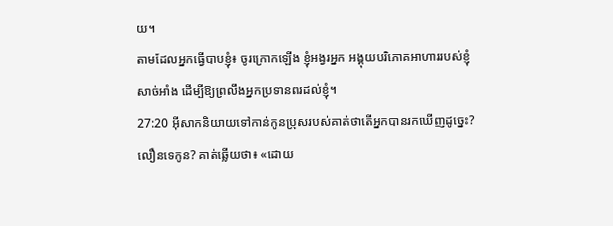យ។
តាមដែលអ្នកធ្វើបាបខ្ញុំ៖ ចូរក្រោកឡើង ខ្ញុំអង្វរអ្នក អង្គុយបរិភោគអាហាររបស់ខ្ញុំ
សាច់អាំង ដើម្បីឱ្យព្រលឹងអ្នកប្រទានពរដល់ខ្ញុំ។
27:20 អ៊ីសាកនិយាយទៅកាន់កូនប្រុសរបស់គាត់ថាតើអ្នកបានរកឃើញដូច្នេះ?
លឿនទេកូន? គាត់ឆ្លើយថា៖ «ដោយ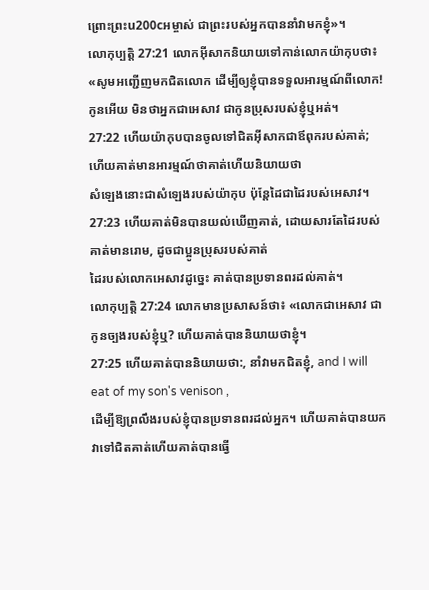ព្រោះព្រះu200cអម្ចាស់ ជាព្រះរបស់អ្នកបាននាំវាមកខ្ញុំ»។
លោកុប្បត្តិ 27:21 លោកអ៊ីសាកនិយាយទៅកាន់លោកយ៉ាកុបថា៖ «សូមអញ្ជើញមកជិតលោក ដើម្បីឲ្យខ្ញុំបានទទួលអារម្មណ៍ពីលោក!
កូនអើយ មិនថាអ្នកជាអេសាវ ជាកូនប្រុសរបស់ខ្ញុំឬអត់។
27:22 ហើយយ៉ាកុបបានចូលទៅជិតអ៊ីសាកជាឪពុករបស់គាត់; ហើយគាត់មានអារម្មណ៍ថាគាត់ហើយនិយាយថា
សំឡេងនោះជាសំឡេងរបស់យ៉ាកុប ប៉ុន្តែដៃជាដៃរបស់អេសាវ។
27:23 ហើយគាត់មិនបានយល់ឃើញគាត់, ដោយសារតែដៃរបស់គាត់មានរោម, ដូចជាប្អូនប្រុសរបស់គាត់
ដៃរបស់លោកអេសាវដូច្នេះ គាត់បានប្រទានពរដល់គាត់។
លោកុប្បត្តិ 27:24 លោកមានប្រសាសន៍ថា៖ «លោកជាអេសាវ ជាកូនច្បងរបស់ខ្ញុំឬ? ហើយគាត់បាននិយាយថាខ្ញុំ។
27:25 ហើយគាត់បាននិយាយថា:, នាំវាមកជិតខ្ញុំ, and I will eat of my son's venison ,
ដើម្បីឱ្យព្រលឹងរបស់ខ្ញុំបានប្រទានពរដល់អ្នក។ ហើយគាត់បានយកវាទៅជិតគាត់ហើយគាត់បានធ្វើ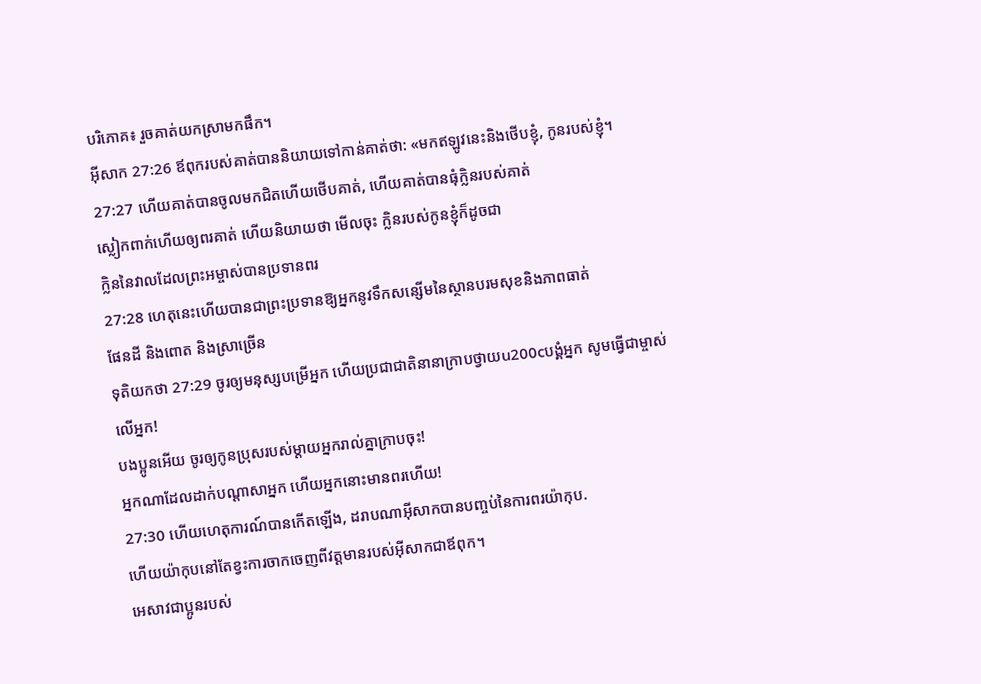បរិភោគ៖ រួចគាត់យកស្រាមកផឹក។
អ៊ីសាក 27:26 ឪពុករបស់គាត់បាននិយាយទៅកាន់គាត់ថា: «មកឥឡូវនេះនិងថើបខ្ញុំ, កូនរបស់ខ្ញុំ។
27:27 ហើយគាត់បានចូលមកជិតហើយថើបគាត់, ហើយគាត់បានធុំក្លិនរបស់គាត់
ស្លៀកពាក់ហើយឲ្យពរគាត់ ហើយនិយាយថា មើលចុះ ក្លិនរបស់កូនខ្ញុំក៏ដូចជា
ក្លិននៃវាលដែលព្រះអម្ចាស់បានប្រទានពរ
27:28 ហេតុនេះហើយបានជាព្រះប្រទានឱ្យអ្នកនូវទឹកសន្សើមនៃស្ថានបរមសុខនិងភាពធាត់
ផែនដី និងពោត និងស្រាច្រើន
ទុតិយកថា 27:29 ចូរឲ្យមនុស្សបម្រើអ្នក ហើយប្រជាជាតិនានាក្រាបថ្វាយu200cបង្គំអ្នក សូមធ្វើជាម្ចាស់លើអ្នក!
បងប្អូនអើយ ចូរឲ្យកូនប្រុសរបស់ម្ដាយអ្នករាល់គ្នាក្រាបចុះ!
អ្នកណាដែលដាក់បណ្ដាសាអ្នក ហើយអ្នកនោះមានពរហើយ!
27:30 ហើយហេតុការណ៍បានកើតឡើង, ដរាបណាអ៊ីសាកបានបញ្ចប់នៃការពរយ៉ាកុប.
ហើយយ៉ាកុបនៅតែខ្វះការចាកចេញពីវត្តមានរបស់អ៊ីសាកជាឪពុក។
អេសាវជាប្អូនរបស់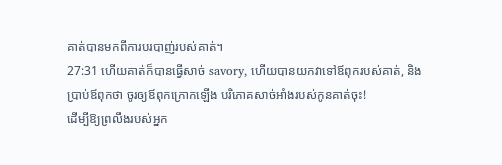គាត់បានមកពីការបរបាញ់របស់គាត់។
27:31 ហើយគាត់ក៏បានធ្វើសាច់ savory, ហើយបានយកវាទៅឪពុករបស់គាត់, និង
ប្រាប់ឪពុកថា ចូរឲ្យឪពុកក្រោកឡើង បរិភោគសាច់អាំងរបស់កូនគាត់ចុះ!
ដើម្បីឱ្យព្រលឹងរបស់អ្នក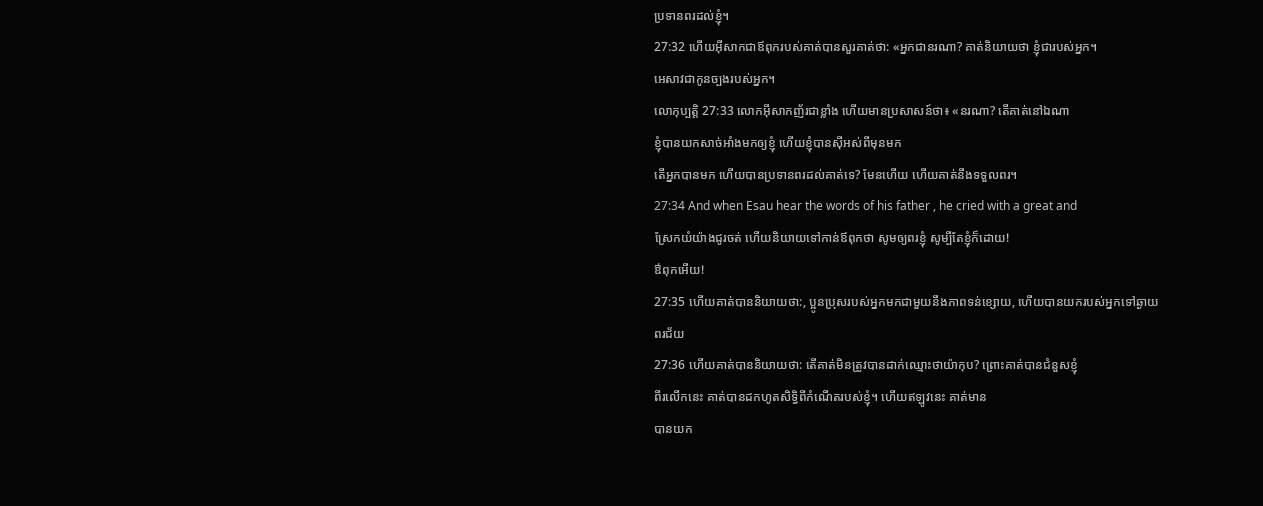ប្រទានពរដល់ខ្ញុំ។
27:32 ហើយអ៊ីសាកជាឪពុករបស់គាត់បានសួរគាត់ថា: «អ្នកជានរណា? គាត់និយាយថា ខ្ញុំជារបស់អ្នក។
អេសាវជាកូនច្បងរបស់អ្នក។
លោកុប្បត្តិ 27:33 លោកអ៊ីសាកញ័រជាខ្លាំង ហើយមានប្រសាសន៍ថា៖ «នរណា? តើគាត់នៅឯណា
ខ្ញុំបានយកសាច់អាំងមកឲ្យខ្ញុំ ហើយខ្ញុំបានស៊ីអស់ពីមុនមក
តើអ្នកបានមក ហើយបានប្រទានពរដល់គាត់ទេ? មែនហើយ ហើយគាត់នឹងទទួលពរ។
27:34 And when Esau hear the words of his father , he cried with a great and
ស្រែកយំយ៉ាងជូរចត់ ហើយនិយាយទៅកាន់ឪពុកថា សូមឲ្យពរខ្ញុំ សូម្បីតែខ្ញុំក៏ដោយ!
ឳពុកអើយ!
27:35 ហើយគាត់បាននិយាយថា:, ប្អូនប្រុសរបស់អ្នកមកជាមួយនឹងភាពទន់ខ្សោយ, ហើយបានយករបស់អ្នកទៅឆ្ងាយ
ពរជ័យ
27:36 ហើយគាត់បាននិយាយថា: តើគាត់មិនត្រូវបានដាក់ឈ្មោះថាយ៉ាកុប? ព្រោះគាត់បានជំនួសខ្ញុំ
ពីរលើកនេះ គាត់បានដកហូតសិទ្ធិពីកំណើតរបស់ខ្ញុំ។ ហើយឥឡូវនេះ គាត់មាន
បានយក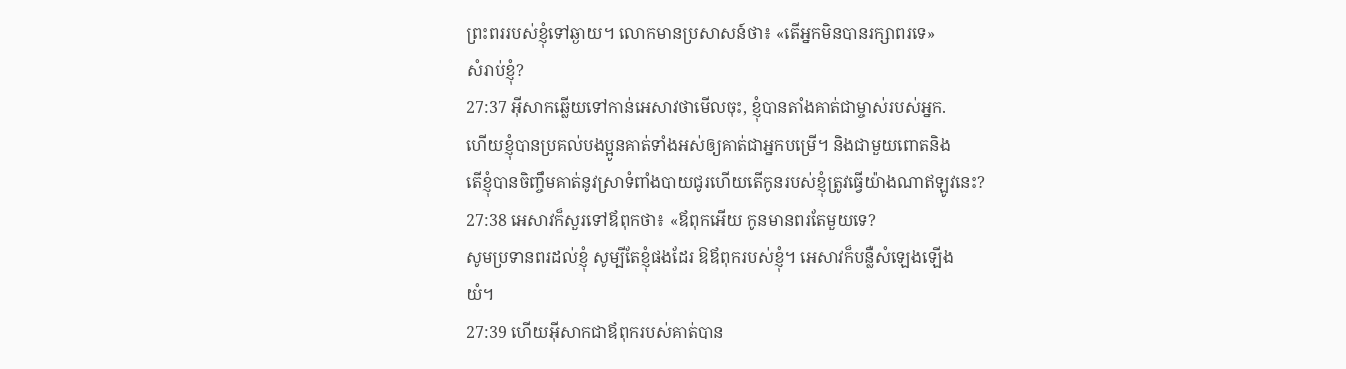ព្រះពររបស់ខ្ញុំទៅឆ្ងាយ។ លោកមានប្រសាសន៍ថា៖ «តើអ្នកមិនបានរក្សាពរទេ»
សំរាប់ខ្ញុំ?
27:37 អ៊ីសាកឆ្លើយទៅកាន់អេសាវថាមើលចុះ, ខ្ញុំបានតាំងគាត់ជាម្ចាស់របស់អ្នក.
ហើយខ្ញុំបានប្រគល់បងប្អូនគាត់ទាំងអស់ឲ្យគាត់ជាអ្នកបម្រើ។ និងជាមួយពោតនិង
តើខ្ញុំបានចិញ្ចឹមគាត់នូវស្រាទំពាំងបាយជូរហើយតើកូនរបស់ខ្ញុំត្រូវធ្វើយ៉ាងណាឥឡូវនេះ?
27:38 អេសាវក៏សួរទៅឪពុកថា៖ «ឪពុកអើយ កូនមានពរតែមួយទេ?
សូមប្រទានពរដល់ខ្ញុំ សូម្បីតែខ្ញុំផងដែរ ឱឪពុករបស់ខ្ញុំ។ អេសាវក៏បន្លឺសំឡេងឡើង
យំ។
27:39 ហើយអ៊ីសាកជាឪពុករបស់គាត់បាន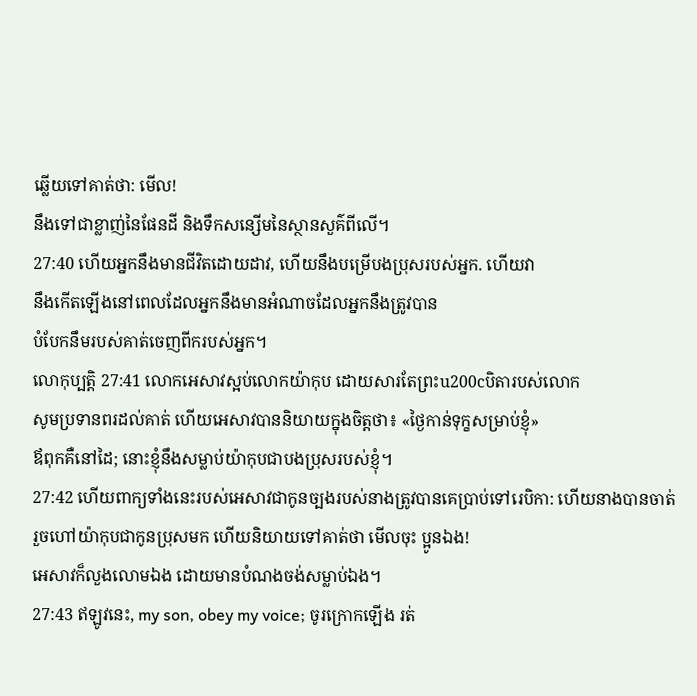ឆ្លើយទៅគាត់ថា: មើល!
នឹងទៅជាខ្លាញ់នៃផែនដី និងទឹកសន្សើមនៃស្ថានសួគ៌ពីលើ។
27:40 ហើយអ្នកនឹងមានជីវិតដោយដាវ, ហើយនឹងបម្រើបងប្រុសរបស់អ្នក. ហើយវា
នឹងកើតឡើងនៅពេលដែលអ្នកនឹងមានអំណាចដែលអ្នកនឹងត្រូវបាន
បំបែកនឹមរបស់គាត់ចេញពីករបស់អ្នក។
លោកុប្បត្តិ 27:41 លោកអេសាវស្អប់លោកយ៉ាកុប ដោយសារតែព្រះu200cបិតារបស់លោក
សូមប្រទានពរដល់គាត់ ហើយអេសាវបាននិយាយក្នុងចិត្តថា៖ «ថ្ងៃកាន់ទុក្ខសម្រាប់ខ្ញុំ»
ឪពុកគឺនៅដៃ; នោះខ្ញុំនឹងសម្លាប់យ៉ាកុបជាបងប្រុសរបស់ខ្ញុំ។
27:42 ហើយពាក្យទាំងនេះរបស់អេសាវជាកូនច្បងរបស់នាងត្រូវបានគេប្រាប់ទៅរេបិកា: ហើយនាងបានចាត់
រួចហៅយ៉ាកុបជាកូនប្រុសមក ហើយនិយាយទៅគាត់ថា មើលចុះ ប្អូនឯង!
អេសាវក៏លួងលោមឯង ដោយមានបំណងចង់សម្លាប់ឯង។
27:43 ឥឡូវនេះ, my son, obey my voice; ចូរក្រោកឡើង រត់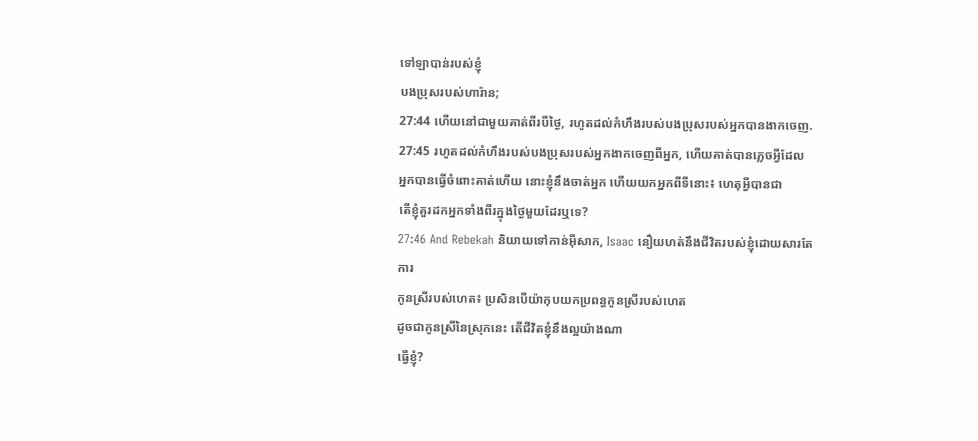ទៅឡាបាន់របស់ខ្ញុំ
បងប្រុសរបស់ហារ៉ាន;
27:44 ហើយនៅជាមួយគាត់ពីរបីថ្ងៃ, រហូតដល់កំហឹងរបស់បងប្រុសរបស់អ្នកបានងាកចេញ.
27:45 រហូតដល់កំហឹងរបស់បងប្រុសរបស់អ្នកងាកចេញពីអ្នក, ហើយគាត់បានភ្លេចអ្វីដែល
អ្នកបានធ្វើចំពោះគាត់ហើយ នោះខ្ញុំនឹងចាត់អ្នក ហើយយកអ្នកពីទីនោះ៖ ហេតុអ្វីបានជា
តើខ្ញុំគួរដកអ្នកទាំងពីរក្នុងថ្ងៃមួយដែរឬទេ?
27:46 And Rebekah និយាយទៅកាន់អ៊ីសាក, Isaac នឿយហត់នឹងជីវិតរបស់ខ្ញុំដោយសារតែការ
កូនស្រីរបស់ហេត៖ ប្រសិនបើយ៉ាកុបយកប្រពន្ធកូនស្រីរបស់ហេត
ដូចជាកូនស្រីនៃស្រុកនេះ តើជីវិតខ្ញុំនឹងល្អយ៉ាងណា
ធ្វើខ្ញុំ?